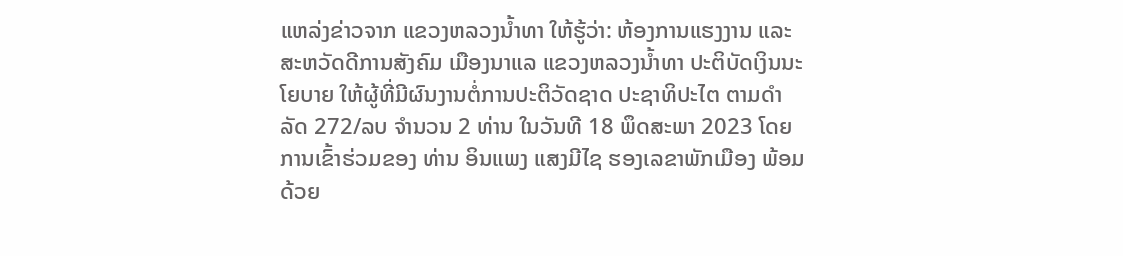ແຫລ່ງຂ່າວຈາກ ແຂວງຫລວງນໍ້າທາ ໃຫ້ຮູ້ວ່າ: ຫ້ອງການແຮງງານ ແລະ ສະຫວັດດີການສັງຄົມ ເມືອງນາແລ ແຂວງຫລວງນໍ້າທາ ປະຕິບັດເງິນນະໂຍບາຍ ໃຫ້ຜູ້ທີ່ມີຜົນງານຕໍ່ການປະຕິວັດຊາດ ປະຊາທິປະໄຕ ຕາມດໍາລັດ 272/ລບ ຈຳນວນ 2 ທ່ານ ໃນວັນທີ 18 ພຶດສະພາ 2023 ໂດຍການເຂົ້າຮ່ວມຂອງ ທ່ານ ອິນແພງ ແສງມີໄຊ ຮອງເລຂາພັກເມືອງ ພ້ອມດ້ວຍ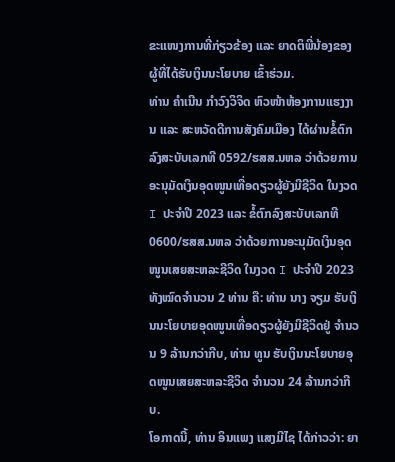ຂະແໜງການທີ່ກ່ຽວຂ້ອງ ແລະ ຍາດຕິພີ່ນ້ອງຂອງຜູ້ທີ່ໄດ້ຮັບເງິນນະໂຍບາຍ ເຂົ້າຮ່ວມ.
ທ່ານ ຄໍາເນີນ ກໍາວົງວິຈິດ ຫົວໜ້າຫ້ອງການແຮງງານ ແລະ ສະຫວັດດີການສັງຄົມເມືອງ ໄດ້ຜ່ານຂໍ້ຕົກລົງສະບັບເລກທີ 0592/ຮສສ.ນຫລ ວ່າດ້ວຍການອະນຸມັດເງິນອຸດໜູນເທື່ອດຽວຜູ້ຍັງມີຊີວິດ ໃນງວດ I ປະຈໍາປີ 2023 ແລະ ຂໍ້ຕົກລົງສະບັບເລກທີ 0600/ຮສສ.ນຫລ ວ່າດ້ວຍການອະນຸມັດເງິນອຸດໜູນເສຍສະຫລະຊີວິດ ໃນງວດ I ປະຈໍາປີ 2023 ທັງໝົດຈໍານວນ 2 ທ່ານ ຄື: ທ່ານ ນາງ ຈຽມ ຮັບເງິນນະໂຍບາຍອຸດໜູນເທື່ອດຽວຜູ້ຍັງມີຊີວິດຢູ່ ຈໍານວນ 9 ລ້ານກວ່າກີບ, ທ່ານ ທູນ ຮັບເງິນນະໂຍບາຍອຸດໜູນເສຍສະຫລະຊີວິດ ຈໍານວນ 24 ລ້ານກວ່າກີບ.
ໂອກາດນີ້, ທ່ານ ອິນແພງ ແສງມີໄຊ ໄດ້ກ່າວວ່າ: ຍາ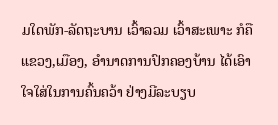ມໃດພັກ-ລັດຖະບານ ເວົ້າລວມ ເວົ້າສະເພາະ ກໍຄືແຂວງ,ເມືອງ, ອໍານາດການປົກຄອງບ້ານ ໄດ້ເອົາໃຈໃສ່ໃນການຄົ້ນຄວ້າ ຢ່າງມີລະບຽບ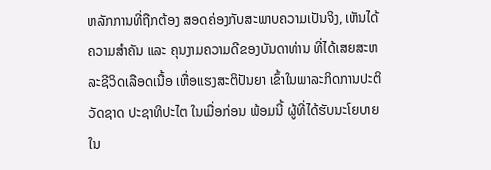ຫລັກການທີ່ຖືກຕ້ອງ ສອດຄ່ອງກັບສະພາບຄວາມເປັນຈິງ, ເຫັນໄດ້ຄວາມສໍາຄັນ ແລະ ຄຸນງາມຄວາມດີຂອງບັນດາທ່ານ ທີ່ໄດ້ເສຍສະຫລະຊີວິດເລືອດເນື້ອ ເຫື່ອແຮງສະຕິປັນຍາ ເຂົ້າໃນພາລະກິດການປະຕິວັດຊາດ ປະຊາທິປະໄຕ ໃນເມື່ອກ່ອນ ພ້ອມນີ້ ຜູ້ທີ່ໄດ້ຮັບນະໂຍບາຍໃນ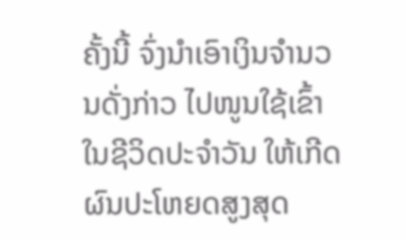ຄັ້ງນີ້ ຈົ່ງນໍາເອົາເງິນຈຳນວນດັ່ງກ່າວ ໄປໜູນໃຊ້ເຂົ້າໃນຊີວິດປະຈໍາວັນ ໃຫ້ເກີດຜົນປະໂຫຍດສູງສຸດ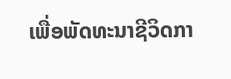ເພື່ອພັດທະນາຊີວິດກາ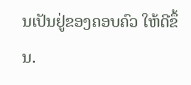ນເປັນຢູ່ຂອງຄອບຄົວ ໃຫ້ດີຂຶ້ນ.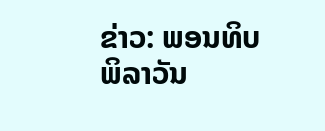ຂ່າວ: ພອນທິບ ພິລາວັນ